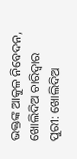ଭକ୍ତଙ୍କ ଆକୁଳ ନିବେଦନ, ଖୋଲିଦିଅ ଚାରିଦ୍ୱାର
ପୁରୀ: ଖୋଲିଦିଅ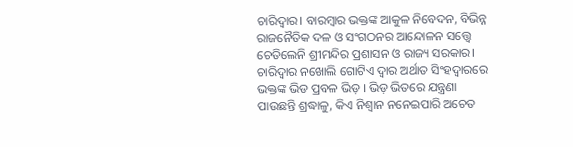ଚାରିଦ୍ୱାର। ବାରମ୍ବାର ଭକ୍ତଙ୍କ ଆକୁଳ ନିବେଦନ, ବିଭିନ୍ନ ରାଜନୈତିକ ଦଳ ଓ ସଂଗଠନର ଆନ୍ଦୋଳନ ସତ୍ତ୍ୱେ ଚେତିଲେନି ଶ୍ରୀମନ୍ଦିର ପ୍ରଶାସନ ଓ ରାଜ୍ୟ ସରକାର। ଚାରିଦ୍ୱାର ନଖୋଲି ଗୋଟିଏ ଦ୍ୱାର ଅର୍ଥାତ ସିଂହଦ୍ୱାରରେ ଭକ୍ତଙ୍କ ଭିଡ ପ୍ରବଳ ଭିଡ଼ । ଭିଡ଼ ଭିତରେ ଯନ୍ତ୍ରଣା ପାଉଛନ୍ତି ଶ୍ରଦ୍ଧାଳୁ, କିଏ ନିଶ୍ୱାନ ନନେଇପାରି ଅଚେତ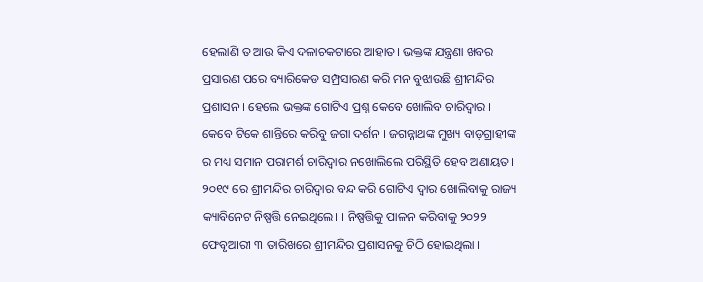ହେଲାଣି ତ ଆଉ କିଏ ଦଳାଚକଟାରେ ଆହାତ। ଭକ୍ତଙ୍କ ଯନ୍ତ୍ରଣା ଖବର ପ୍ରସାରଣ ପରେ ବ୍ୟାରିକେଡ ସମ୍ପ୍ରସାରଣ କରି ମନ ବୁଝାଉଛି ଶ୍ରୀମନ୍ଦିର ପ୍ରଶାସନ । ହେଲେ ଭକ୍ତଙ୍କ ଗୋଟିଏ ପ୍ରଶ୍ନ କେବେ ଖୋଲିବ ଚାରିଦ୍ୱାର । କେବେ ଟିକେ ଶାନ୍ତିରେ କରିବୁ ଜଗା ଦର୍ଶନ । ଜଗନ୍ନାଥଙ୍କ ମୁଖ୍ୟ ବାଡ଼ଗ୍ରାହୀଙ୍କ ର ମଧ୍ୟ ସମାନ ପରାମର୍ଶ ଚାରିଦ୍ୱାର ନଖୋଲିଲେ ପରିସ୍ଥିତି ହେବ ଅଣାୟତ।
୨୦୧୯ ରେ ଶ୍ରୀମନ୍ଦିର ଚାରିଦ୍ୱାର ବନ୍ଦ କରି ଗୋଟିଏ ଦ୍ୱାର ଖୋଲିବାକୁ ରାଜ୍ୟ କ୍ୟାବିନେଟ ନିଷ୍ପତ୍ତି ନେଇଥିଲେ। । ନିଷ୍ପତ୍ତିକୁ ପାଳନ କରିବାକୁ ୨୦୨୨ ଫେବୃଆରୀ ୩ ତାରିଖରେ ଶ୍ରୀମନ୍ଦିର ପ୍ରଶାସନକୁ ଚିଠି ହୋଇଥିଲା ।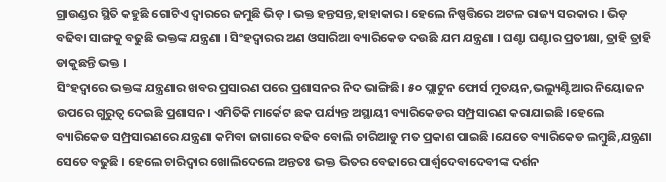ଗ୍ରାଉଣ୍ଡର ସ୍ଥିତି କହୁଛି ଗୋଟିଏ ଦ୍ୱାରରେ ଜମୁଛି ଭିଡ଼ । ଭକ୍ତ ହନ୍ତସନ୍ତ,ହାହାକାର। ହେଲେ ନିଷ୍ପତ୍ତିରେ ଅଟଳ ରାଜ୍ୟ ସରକାର । ଭିଡ଼ ବଢିବା ସାଙ୍ଗକୁ ବଢୁଛି ଭକ୍ତଙ୍କ ଯନ୍ତ୍ରଣା । ସିଂହଦ୍ୱାରର ଅଣ ଓସାରିଆ ବ୍ୟାରିକେଡ ଦଉଛି ଯମ ଯନ୍ତ୍ରଣା । ଘଣ୍ଟା ଘଣ୍ଟାର ପ୍ରତୀକ୍ଷା, ତ୍ରାହି ତ୍ରାହି ଡାକୁଛନ୍ତି ଭକ୍ତ ।
ସିଂହଦ୍ୱାରେ ଭକ୍ତଙ୍କ ଯନ୍ତ୍ରଣାର ଖବର ପ୍ରସାରଣ ପରେ ପ୍ରଶାସନର ନିଦ ଭାଙ୍ଗିଛି। ୫୦ ପ୍ଲାଟୁନ ଫୋର୍ସ ମୁତୟନ,ଭଲ୍ୟୁଣ୍ଟିଆର ନିୟୋଜନ ଉପରେ ଗୁରୁତ୍ୱ ଦେଇଛି ପ୍ରଶାସନ। ଏମିତିକି ମାର୍କେଟ ଛକ ପର୍ଯ୍ୟନ୍ତ ଅସ୍ଥାୟୀ ବ୍ୟାରିକେଡର ସମ୍ପ୍ରସାରଣ କରାଯାଇଛି ।ହେଲେ ବ୍ୟାରିକେଡ ସମ୍ପ୍ରସାରଣରେ ଯନ୍ତ୍ରଣା କମିବା ଜାଗାରେ ବଢିବ ବୋଲି ଚାରିଆଡୁ ମତ ପ୍ରକାଶ ପାଇଛି ।ଯେତେ ବ୍ୟାରିକେଡ ଲମ୍ବୁଛି,ଯନ୍ତ୍ରଣା ସେତେ ବଢୁଛି । ହେଲେ ଚାରିଦ୍ୱାର ଖୋଲିଦେଲେ ଅନ୍ତତଃ ଭକ୍ତ ଭିତର ବେଢାରେ ପାର୍ଶ୍ଵଦେବାଦେବୀଙ୍କ ଦର୍ଶନ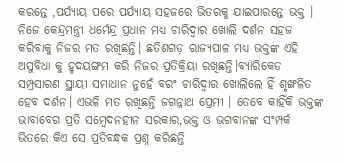କରନ୍ତେ ,ପର୍ଯ୍ୟାୟ ପରେ ପର୍ଯ୍ୟାୟ ସହଜରେ ଭିତରକୁ ଯାଇପାରନ୍ତେ ଭକ୍ତ । ନିଜେ କେନ୍ଦ୍ରମନ୍ତ୍ରୀ ଧର୍ମେନ୍ଦ୍ର ପ୍ରଧାନ ମଧ୍ୟ ଚାରିଦ୍ୱାର ଖୋଲି ଦର୍ଶନ ସହଜ କରିବାକୁ ନିଜର ମତ ରଖିଛନ୍ତି। ଛତିଶଗଡ଼ ରାଜ୍ୟପାଳ ମଧ୍ୟ ଭକ୍ତଙ୍କ ଏହି ଅସୁବିଧା କୁ ହୃଦୟଙ୍ଗମ କରି ନିଜର ପ୍ରତିକ୍ରିୟା ରଖିଛନ୍ତି।ବ୍ୟାରିକେଡ ସମ୍ପ୍ରସାରଣ ସ୍ଥାୟୀ ସମାଧାନ ନୁହେଁ ବରଂ ଚାରିଦ୍ୱାର ଖୋଲିଲେ ହିଁ ଶୃଙ୍ଖଳିତ ହେବ ଦର୍ଶନ। ଏଭଳି ମତ ରଖିଛନ୍ତି ଜଗନ୍ନାଥ ପ୍ରେମୀ । ତେବେ କାହିଁକି ଭକ୍ତଙ୍କ ଭାବାବେଗ ପ୍ରତି ସମ୍ବେଦନହୀନ ସରକାର,ଭକ୍ତ ଓ ଭଗବାନଙ୍କ ସଂମ୍ପର୍କ ଭିତରେ କିଏ ସେ ପ୍ରତିବନ୍ଧକ ପ୍ରଶ୍ନ କରିଛନ୍ତି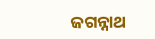ଜଗନ୍ନାଥ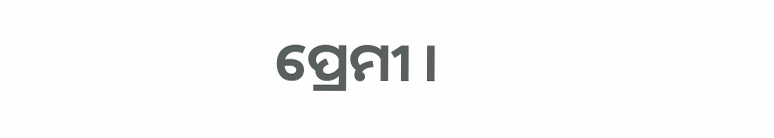ପ୍ରେମୀ ।